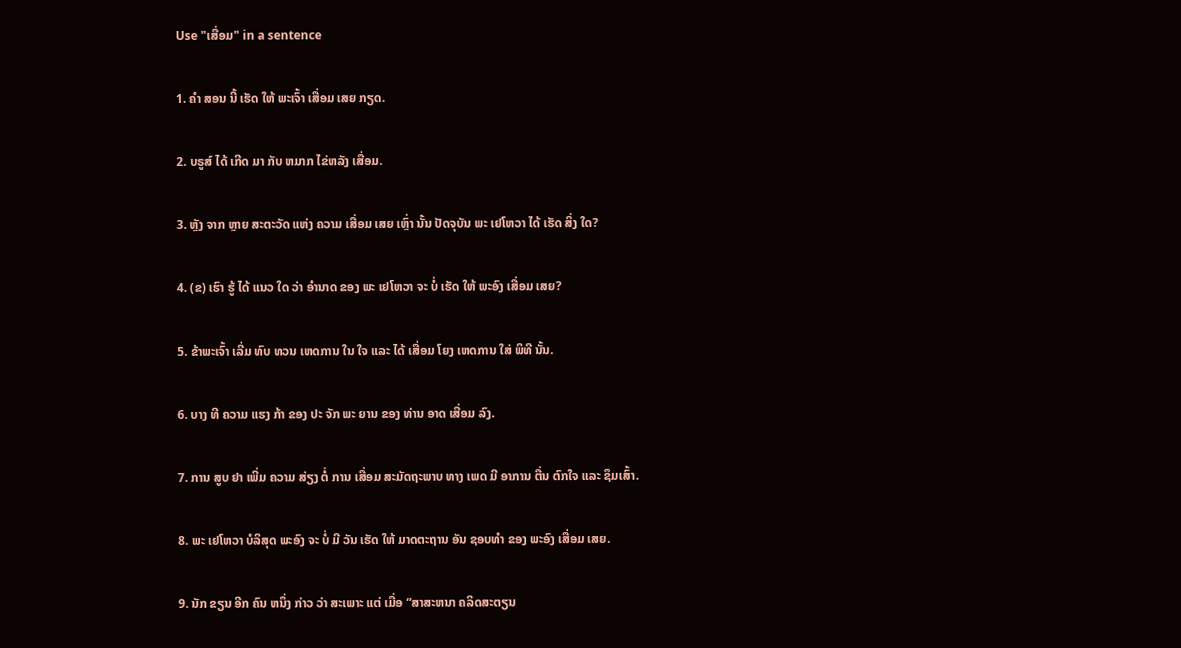Use "ເສື່ອມ" in a sentence

1. ຄໍາ ສອນ ນີ້ ເຮັດ ໃຫ້ ພະເຈົ້າ ເສື່ອມ ເສຍ ກຽດ.

2. ບຣູສ໌ ໄດ້ ເກີດ ມາ ກັບ ຫມາກ ໄຂ່ຫລັງ ເສື່ອມ.

3. ຫຼັງ ຈາກ ຫຼາຍ ສະຕະວັດ ແຫ່ງ ຄວາມ ເສື່ອມ ເສຍ ເຫຼົ່າ ນັ້ນ ປັດຈຸບັນ ພະ ເຢໂຫວາ ໄດ້ ເຮັດ ສິ່ງ ໃດ?

4. (ຂ) ເຮົາ ຮູ້ ໄດ້ ແນວ ໃດ ວ່າ ອໍານາດ ຂອງ ພະ ເຢໂຫວາ ຈະ ບໍ່ ເຮັດ ໃຫ້ ພະອົງ ເສື່ອມ ເສຍ?

5. ຂ້າພະເຈົ້າ ເລີ່ມ ທົບ ທວນ ເຫດການ ໃນ ໃຈ ແລະ ໄດ້ ເສື່ອມ ໂຍງ ເຫດການ ໃສ່ ພິທີ ນັ້ນ.

6. ບາງ ທີ ຄວາມ ແຮງ ກ້າ ຂອງ ປະ ຈັກ ພະ ຍານ ຂອງ ທ່ານ ອາດ ເສື່ອມ ລົງ.

7. ການ ສູບ ຢາ ເພີ່ມ ຄວາມ ສ່ຽງ ຕໍ່ ການ ເສື່ອມ ສະມັດຖະພາບ ທາງ ເພດ ມີ ອາການ ຕື່ນ ຕົກໃຈ ແລະ ຊຶມເສົ້າ.

8. ພະ ເຢໂຫວາ ບໍລິສຸດ ພະອົງ ຈະ ບໍ່ ມີ ວັນ ເຮັດ ໃຫ້ ມາດຕະຖານ ອັນ ຊອບທໍາ ຂອງ ພະອົງ ເສື່ອມ ເສຍ.

9. ນັກ ຂຽນ ອີກ ຄົນ ຫນຶ່ງ ກ່າວ ວ່າ ສະເພາະ ແຕ່ ເມື່ອ “ສາສະຫນາ ຄລິດສະຕຽນ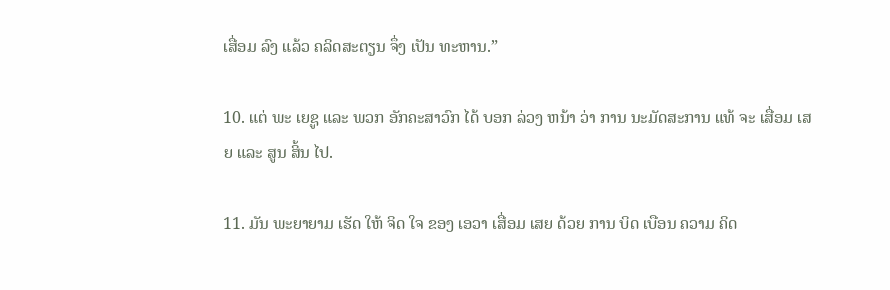ເສື່ອມ ລົງ ແລ້ວ ຄລິດສະຕຽນ ຈຶ່ງ ເປັນ ທະຫານ.”

10. ແຕ່ ພະ ເຍຊູ ແລະ ພວກ ອັກຄະສາວົກ ໄດ້ ບອກ ລ່ວງ ຫນ້າ ວ່າ ການ ນະມັດສະການ ແທ້ ຈະ ເສື່ອມ ເສຍ ແລະ ສູນ ສິ້ນ ໄປ.

11. ມັນ ພະຍາຍາມ ເຮັດ ໃຫ້ ຈິດ ໃຈ ຂອງ ເອວາ ເສື່ອມ ເສຍ ດ້ວຍ ການ ບິດ ເບືອນ ຄວາມ ຄິດ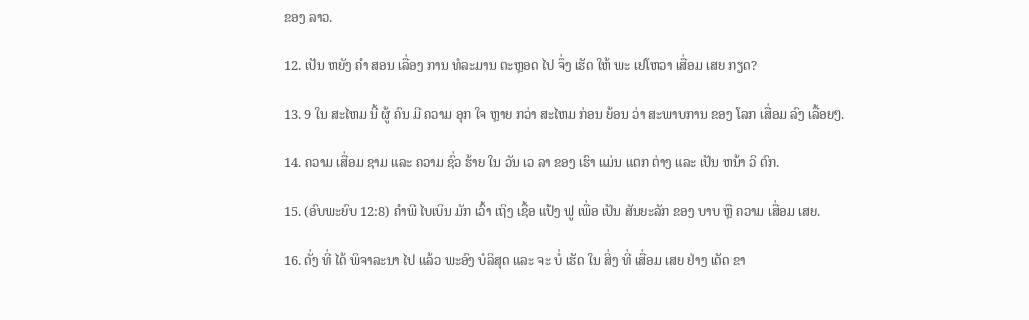ຂອງ ລາວ.

12. ເປັນ ຫຍັງ ຄໍາ ສອນ ເລື່ອງ ການ ທໍລະມານ ຕະຫຼອດ ໄປ ຈຶ່ງ ເຮັດ ໃຫ້ ພະ ເຢໂຫວາ ເສື່ອມ ເສຍ ກຽດ?

13. 9 ໃນ ສະໄຫມ ນີ້ ຜູ້ ຄົນ ມີ ຄວາມ ອຸກ ໃຈ ຫຼາຍ ກວ່າ ສະໄຫມ ກ່ອນ ຍ້ອນ ວ່າ ສະພາບການ ຂອງ ໂລກ ເສື່ອມ ລົງ ເລື້ອຍໆ.

14. ຄວາມ ເສື່ອມ ຊາມ ແລະ ຄວາມ ຊົ່ວ ຮ້າຍ ໃນ ວັນ ເວ ລາ ຂອງ ເຮົາ ແມ່ນ ແຕກ ຕ່າງ ແລະ ເປັນ ຫນ້າ ວິ ຕົກ.

15. (ອົບພະຍົບ 12:8) ຄໍາພີ ໄບເບິນ ມັກ ເວົ້າ ເຖິງ ເຊື້ອ ແປ້ງ ຟູ ເພື່ອ ເປັນ ສັນຍະລັກ ຂອງ ບາບ ຫຼື ຄວາມ ເສື່ອມ ເສຍ.

16. ດັ່ງ ທີ່ ໄດ້ ພິຈາລະນາ ໄປ ແລ້ວ ພະອົງ ບໍລິສຸດ ແລະ ຈະ ບໍ່ ເຮັດ ໃນ ສິ່ງ ທີ່ ເສື່ອມ ເສຍ ຢ່າງ ເດັດ ຂາ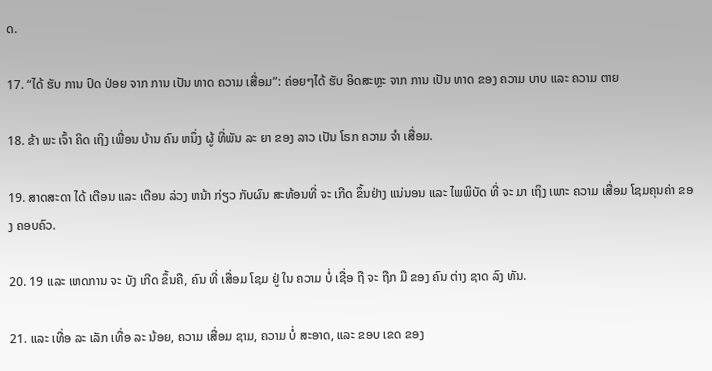ດ.

17. “ໄດ້ ຮັບ ການ ປົດ ປ່ອຍ ຈາກ ການ ເປັນ ທາດ ຄວາມ ເສື່ອມ”: ຄ່ອຍໆໄດ້ ຮັບ ອິດສະຫຼະ ຈາກ ການ ເປັນ ທາດ ຂອງ ຄວາມ ບາບ ແລະ ຄວາມ ຕາຍ

18. ຂ້າ ພະ ເຈົ້າ ຄິດ ເຖິງ ເພື່ອນ ບ້ານ ຄົນ ຫນຶ່ງ ຜູ້ ທີ່ພັນ ລະ ຍາ ຂອງ ລາວ ເປັນ ໂຣກ ຄວາມ ຈໍາ ເສື່ອມ.

19. ສາດສະດາ ໄດ້ ເຕືອນ ແລະ ເຕືອນ ລ່ວງ ຫນ້າ ກ່ຽວ ກັບຜົນ ສະທ້ອນທີ່ ຈະ ເກີດ ຂຶ້ນຢ່າງ ແນ່ນອນ ແລະ ໄພພິບັດ ທີ່ ຈະ ມາ ເຖິງ ເພາະ ຄວາມ ເສື່ອມ ໂຊມຄຸນຄ່າ ຂອງ ຄອບຄົວ.

20. 19 ແລະ ເຫດການ ຈະ ບັງ ເກີດ ຂຶ້ນຄື, ຄົນ ທີ່ ເສື່ອມ ໂຊມ ຢູ່ ໃນ ຄວາມ ບໍ່ ເຊື່ອ ຖື ຈະ ຖືກ ມື ຂອງ ຄົນ ຕ່າງ ຊາດ ລົງ ທັນ.

21. ແລະ ເທື່ອ ລະ ເລັກ ເທື່ອ ລະ ນ້ອຍ, ຄວາມ ເສື່ອມ ຊາມ, ຄວາມ ບໍ່ ສະອາດ, ແລະ ຂອບ ເຂດ ຂອງ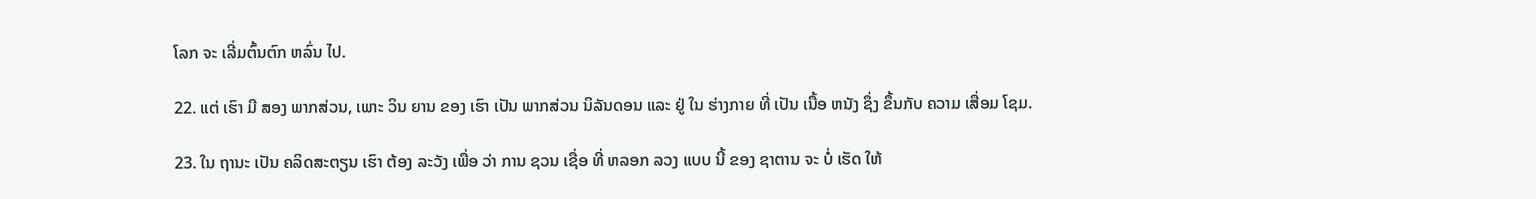ໂລກ ຈະ ເລີ່ມຕົ້ນຕົກ ຫລົ່ນ ໄປ.

22. ແຕ່ ເຮົາ ມີ ສອງ ພາກສ່ວນ, ເພາະ ວິນ ຍານ ຂອງ ເຮົາ ເປັນ ພາກສ່ວນ ນິລັນດອນ ແລະ ຢູ່ ໃນ ຮ່າງກາຍ ທີ່ ເປັນ ເນື້ອ ຫນັງ ຊຶ່ງ ຂຶ້ນກັບ ຄວາມ ເສື່ອມ ໂຊມ.

23. ໃນ ຖານະ ເປັນ ຄລິດສະຕຽນ ເຮົາ ຕ້ອງ ລະວັງ ເພື່ອ ວ່າ ການ ຊວນ ເຊື່ອ ທີ່ ຫລອກ ລວງ ແບບ ນີ້ ຂອງ ຊາຕານ ຈະ ບໍ່ ເຮັດ ໃຫ້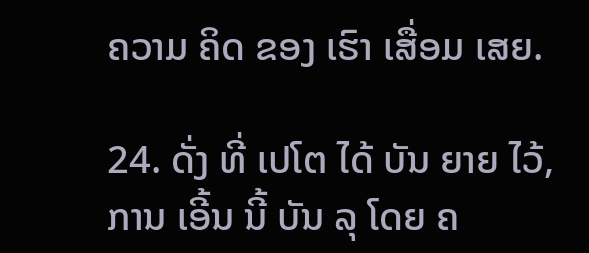ຄວາມ ຄິດ ຂອງ ເຮົາ ເສື່ອມ ເສຍ.

24. ດັ່ງ ທີ່ ເປໂຕ ໄດ້ ບັນ ຍາຍ ໄວ້, ການ ເອີ້ນ ນີ້ ບັນ ລຸ ໂດຍ ຄ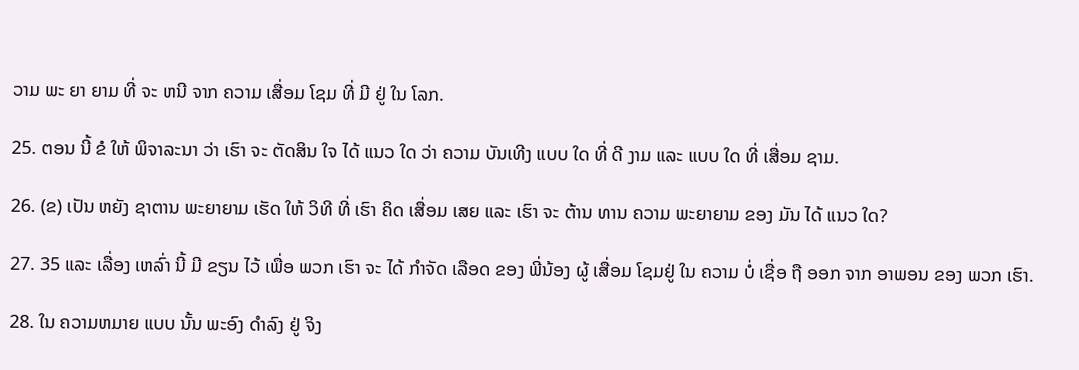ວາມ ພະ ຍາ ຍາມ ທີ່ ຈະ ຫນີ ຈາກ ຄວາມ ເສື່ອມ ໂຊມ ທີ່ ມີ ຢູ່ ໃນ ໂລກ.

25. ຕອນ ນີ້ ຂໍ ໃຫ້ ພິຈາລະນາ ວ່າ ເຮົາ ຈະ ຕັດສິນ ໃຈ ໄດ້ ແນວ ໃດ ວ່າ ຄວາມ ບັນເທີງ ແບບ ໃດ ທີ່ ດີ ງາມ ແລະ ແບບ ໃດ ທີ່ ເສື່ອມ ຊາມ.

26. (ຂ) ເປັນ ຫຍັງ ຊາຕານ ພະຍາຍາມ ເຮັດ ໃຫ້ ວິທີ ທີ່ ເຮົາ ຄິດ ເສື່ອມ ເສຍ ແລະ ເຮົາ ຈະ ຕ້ານ ທານ ຄວາມ ພະຍາຍາມ ຂອງ ມັນ ໄດ້ ແນວ ໃດ?

27. 35 ແລະ ເລື່ອງ ເຫລົ່າ ນີ້ ມີ ຂຽນ ໄວ້ ເພື່ອ ພວກ ເຮົາ ຈະ ໄດ້ ກໍາຈັດ ເລືອດ ຂອງ ພີ່ນ້ອງ ຜູ້ ເສື່ອມ ໂຊມຢູ່ ໃນ ຄວາມ ບໍ່ ເຊື່ອ ຖື ອອກ ຈາກ ອາພອນ ຂອງ ພວກ ເຮົາ.

28. ໃນ ຄວາມຫມາຍ ແບບ ນັ້ນ ພະອົງ ດໍາລົງ ຢູ່ ຈິງ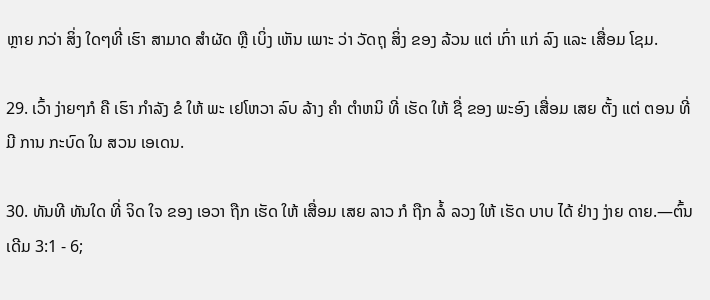ຫຼາຍ ກວ່າ ສິ່ງ ໃດໆທີ່ ເຮົາ ສາມາດ ສໍາຜັດ ຫຼື ເບິ່ງ ເຫັນ ເພາະ ວ່າ ວັດຖຸ ສິ່ງ ຂອງ ລ້ວນ ແຕ່ ເກົ່າ ແກ່ ລົງ ແລະ ເສື່ອມ ໂຊມ.

29. ເວົ້າ ງ່າຍໆກໍ ຄື ເຮົາ ກໍາລັງ ຂໍ ໃຫ້ ພະ ເຢໂຫວາ ລົບ ລ້າງ ຄໍາ ຕໍາຫນິ ທີ່ ເຮັດ ໃຫ້ ຊື່ ຂອງ ພະອົງ ເສື່ອມ ເສຍ ຕັ້ງ ແຕ່ ຕອນ ທີ່ ມີ ການ ກະບົດ ໃນ ສວນ ເອເດນ.

30. ທັນທີ ທັນໃດ ທີ່ ຈິດ ໃຈ ຂອງ ເອວາ ຖືກ ເຮັດ ໃຫ້ ເສື່ອມ ເສຍ ລາວ ກໍ ຖືກ ລໍ້ ລວງ ໃຫ້ ເຮັດ ບາບ ໄດ້ ຢ່າງ ງ່າຍ ດາຍ.—ຕົ້ນເດີມ 3:1 - 6;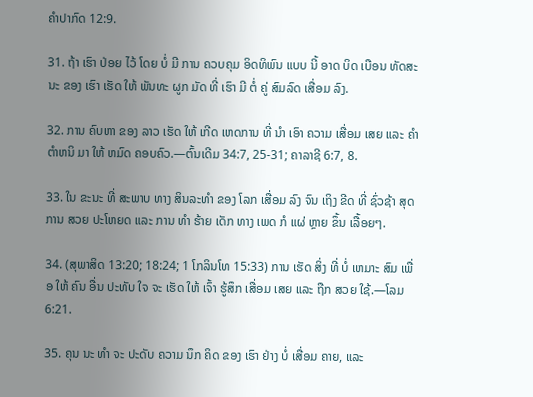ຄໍາປາກົດ 12:9.

31. ຖ້າ ເຮົາ ປ່ອຍ ໄວ້ ໂດຍ ບໍ່ ມີ ການ ຄວບຄຸມ ອິດທິພົນ ແບບ ນີ້ ອາດ ບິດ ເບືອນ ທັດສະນະ ຂອງ ເຮົາ ເຮັດ ໃຫ້ ພັນທະ ຜູກ ມັດ ທີ່ ເຮົາ ມີ ຕໍ່ ຄູ່ ສົມລົດ ເສື່ອມ ລົງ.

32. ການ ຄົບຫາ ຂອງ ລາວ ເຮັດ ໃຫ້ ເກີດ ເຫດການ ທີ່ ນໍາ ເອົາ ຄວາມ ເສື່ອມ ເສຍ ແລະ ຄໍາ ຕໍາຫນິ ມາ ໃຫ້ ຫມົດ ຄອບຄົວ.—ຕົ້ນເດີມ 34:7, 25-31; ຄາລາຊີ 6:7, 8.

33. ໃນ ຂະນະ ທີ່ ສະພາບ ທາງ ສິນລະທໍາ ຂອງ ໂລກ ເສື່ອມ ລົງ ຈົນ ເຖິງ ຂີດ ທີ່ ຊົ່ວຊ້າ ສຸດ ການ ສວຍ ປະໂຫຍດ ແລະ ການ ທໍາ ຮ້າຍ ເດັກ ທາງ ເພດ ກໍ ແຜ່ ຫຼາຍ ຂຶ້ນ ເລື້ອຍໆ.

34. (ສຸພາສິດ 13:20; 18:24; 1 ໂກລິນໂທ 15:33) ການ ເຮັດ ສິ່ງ ທີ່ ບໍ່ ເຫມາະ ສົມ ເພື່ອ ໃຫ້ ຄົນ ອື່ນ ປະທັບ ໃຈ ຈະ ເຮັດ ໃຫ້ ເຈົ້າ ຮູ້ສຶກ ເສື່ອມ ເສຍ ແລະ ຖືກ ສວຍ ໃຊ້.—ໂລມ 6:21.

35. ຄຸນ ນະ ທໍາ ຈະ ປະດັບ ຄວາມ ນຶກ ຄິດ ຂອງ ເຮົາ ຢ່າງ ບໍ່ ເສື່ອມ ຄາຍ, ແລະ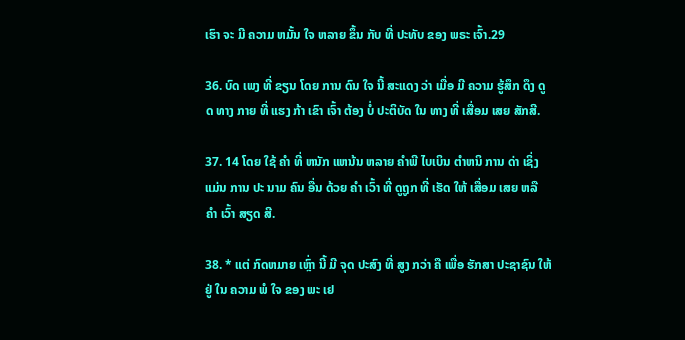ເຮົາ ຈະ ມີ ຄວາມ ຫມັ້ນ ໃຈ ຫລາຍ ຂຶ້ນ ກັບ ທີ່ ປະທັບ ຂອງ ພຣະ ເຈົ້າ.29

36. ບົດ ເພງ ທີ່ ຂຽນ ໂດຍ ການ ດົນ ໃຈ ນີ້ ສະແດງ ວ່າ ເມື່ອ ມີ ຄວາມ ຮູ້ສຶກ ດຶງ ດູດ ທາງ ກາຍ ທີ່ ແຮງ ກ້າ ເຂົາ ເຈົ້າ ຕ້ອງ ບໍ່ ປະຕິບັດ ໃນ ທາງ ທີ່ ເສື່ອມ ເສຍ ສັກສີ.

37. 14 ໂດຍ ໃຊ້ ຄໍາ ທີ່ ຫນັກ ແຫນ້ນ ຫລາຍ ຄໍາພີ ໄບເບິນ ຕໍາຫນິ ການ ດ່າ ເຊິ່ງ ແມ່ນ ການ ປະ ນາມ ຄົນ ອື່ນ ດ້ວຍ ຄໍາ ເວົ້າ ທີ່ ດູຖູກ ທີ່ ເຮັດ ໃຫ້ ເສື່ອມ ເສຍ ຫລື ຄໍາ ເວົ້າ ສຽດ ສີ.

38. * ແຕ່ ກົດຫມາຍ ເຫຼົ່າ ນີ້ ມີ ຈຸດ ປະສົງ ທີ່ ສູງ ກວ່າ ຄື ເພື່ອ ຮັກສາ ປະຊາຊົນ ໃຫ້ ຢູ່ ໃນ ຄວາມ ພໍ ໃຈ ຂອງ ພະ ເຢ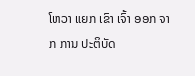ໂຫວາ ແຍກ ເຂົາ ເຈົ້າ ອອກ ຈາກ ການ ປະຕິບັດ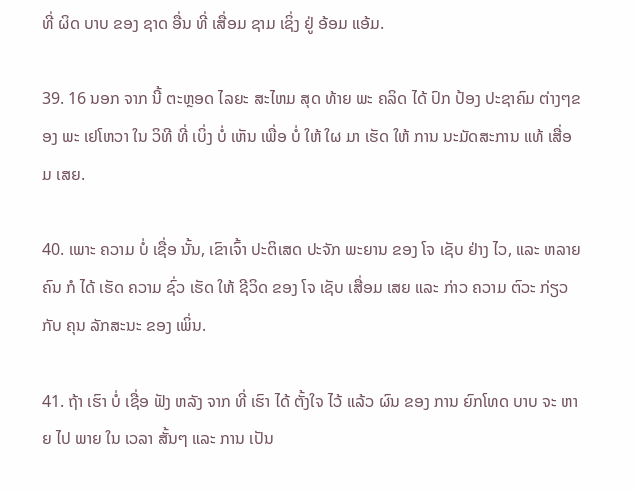ທີ່ ຜິດ ບາບ ຂອງ ຊາດ ອື່ນ ທີ່ ເສື່ອມ ຊາມ ເຊິ່ງ ຢູ່ ອ້ອມ ແອ້ມ.

39. 16 ນອກ ຈາກ ນີ້ ຕະຫຼອດ ໄລຍະ ສະໄຫມ ສຸດ ທ້າຍ ພະ ຄລິດ ໄດ້ ປົກ ປ້ອງ ປະຊາຄົມ ຕ່າງໆຂອງ ພະ ເຢໂຫວາ ໃນ ວິທີ ທີ່ ເບິ່ງ ບໍ່ ເຫັນ ເພື່ອ ບໍ່ ໃຫ້ ໃຜ ມາ ເຮັດ ໃຫ້ ການ ນະມັດສະການ ແທ້ ເສື່ອມ ເສຍ.

40. ເພາະ ຄວາມ ບໍ່ ເຊື່ອ ນັ້ນ, ເຂົາເຈົ້າ ປະຕິເສດ ປະຈັກ ພະຍານ ຂອງ ໂຈ ເຊັບ ຢ່າງ ໄວ, ແລະ ຫລາຍ ຄົນ ກໍ ໄດ້ ເຮັດ ຄວາມ ຊົ່ວ ເຮັດ ໃຫ້ ຊີວິດ ຂອງ ໂຈ ເຊັບ ເສື່ອມ ເສຍ ແລະ ກ່າວ ຄວາມ ຕົວະ ກ່ຽວ ກັບ ຄຸນ ລັກສະນະ ຂອງ ເພິ່ນ.

41. ຖ້າ ເຮົາ ບໍ່ ເຊື່ອ ຟັງ ຫລັງ ຈາກ ທີ່ ເຮົາ ໄດ້ ຕັ້ງໃຈ ໄວ້ ແລ້ວ ຜົນ ຂອງ ການ ຍົກໂທດ ບາບ ຈະ ຫາຍ ໄປ ພາຍ ໃນ ເວລາ ສັ້ນໆ ແລະ ການ ເປັນ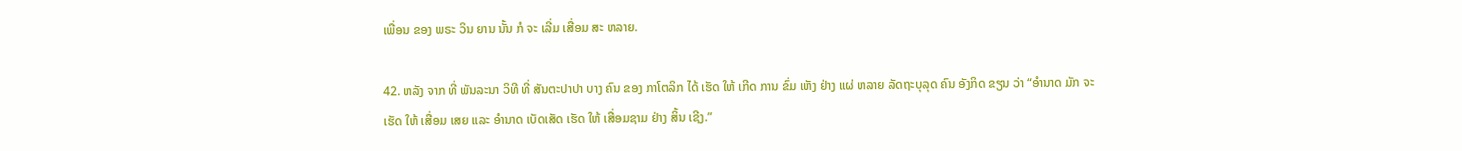ເພື່ອນ ຂອງ ພຣະ ວິນ ຍານ ນັ້ນ ກໍ ຈະ ເລີ່ມ ເສື່ອມ ສະ ຫລາຍ.

42. ຫລັງ ຈາກ ທີ່ ພັນລະນາ ວິທີ ທີ່ ສັນຕະປາປາ ບາງ ຄົນ ຂອງ ກາໂຕລິກ ໄດ້ ເຮັດ ໃຫ້ ເກີດ ການ ຂົ່ມ ເຫັງ ຢ່າງ ແຜ່ ຫລາຍ ລັດຖະບຸລຸດ ຄົນ ອັງກິດ ຂຽນ ວ່າ “ອໍານາດ ມັກ ຈະ ເຮັດ ໃຫ້ ເສື່ອມ ເສຍ ແລະ ອໍານາດ ເບັດເສັດ ເຮັດ ໃຫ້ ເສື່ອມຊາມ ຢ່າງ ສິ້ນ ເຊີງ.”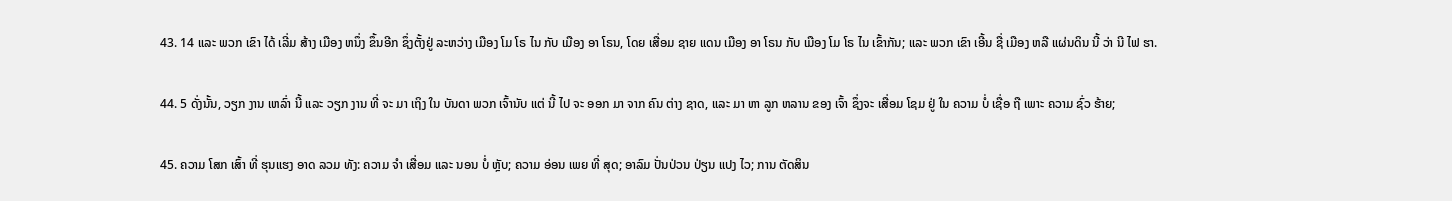43. 14 ແລະ ພວກ ເຂົາ ໄດ້ ເລີ່ມ ສ້າງ ເມືອງ ຫນຶ່ງ ຂຶ້ນອີກ ຊຶ່ງຕັ້ງຢູ່ ລະຫວ່າງ ເມືອງ ໂມ ໂຣ ໄນ ກັບ ເມືອງ ອາ ໂຣນ, ໂດຍ ເສື່ອມ ຊາຍ ແດນ ເມືອງ ອາ ໂຣນ ກັບ ເມືອງ ໂມ ໂຣ ໄນ ເຂົ້າກັນ; ແລະ ພວກ ເຂົາ ເອີ້ນ ຊື່ ເມືອງ ຫລື ແຜ່ນດິນ ນີ້ ວ່າ ນີ ໄຟ ຮາ.

44. 5 ດັ່ງນັ້ນ, ວຽກ ງານ ເຫລົ່າ ນີ້ ແລະ ວຽກ ງານ ທີ່ ຈະ ມາ ເຖິງ ໃນ ບັນດາ ພວກ ເຈົ້ານັບ ແຕ່ ນີ້ ໄປ ຈະ ອອກ ມາ ຈາກ ຄົນ ຕ່າງ ຊາດ, ແລະ ມາ ຫາ ລູກ ຫລານ ຂອງ ເຈົ້າ ຊຶ່ງຈະ ເສື່ອມ ໂຊມ ຢູ່ ໃນ ຄວາມ ບໍ່ ເຊື່ອ ຖື ເພາະ ຄວາມ ຊົ່ວ ຮ້າຍ;

45. ຄວາມ ໂສກ ເສົ້າ ທີ່ ຮຸນແຮງ ອາດ ລວມ ທັງ: ຄວາມ ຈໍາ ເສື່ອມ ແລະ ນອນ ບໍ່ ຫຼັບ; ຄວາມ ອ່ອນ ເພຍ ທີ່ ສຸດ; ອາລົມ ປັ່ນປ່ວນ ປ່ຽນ ແປງ ໄວ; ການ ຕັດສິນ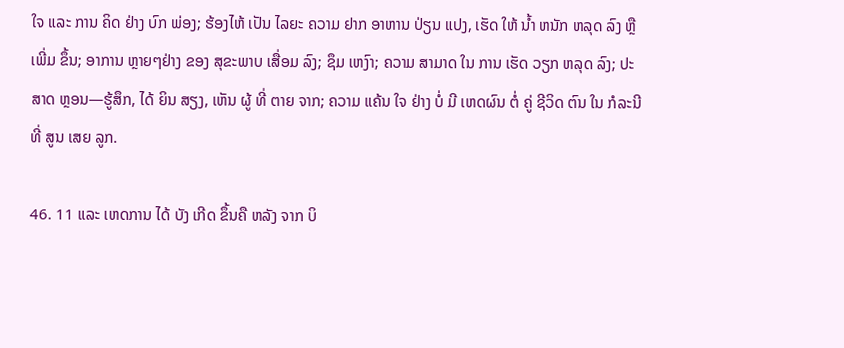ໃຈ ແລະ ການ ຄິດ ຢ່າງ ບົກ ພ່ອງ; ຮ້ອງໄຫ້ ເປັນ ໄລຍະ ຄວາມ ຢາກ ອາຫານ ປ່ຽນ ແປງ, ເຮັດ ໃຫ້ ນໍ້າ ຫນັກ ຫລຸດ ລົງ ຫຼື ເພີ່ມ ຂຶ້ນ; ອາການ ຫຼາຍໆຢ່າງ ຂອງ ສຸຂະພາບ ເສື່ອມ ລົງ; ຊຶມ ເຫງົາ; ຄວາມ ສາມາດ ໃນ ການ ເຮັດ ວຽກ ຫລຸດ ລົງ; ປະສາດ ຫຼອນ—ຮູ້ສຶກ, ໄດ້ ຍິນ ສຽງ, ເຫັນ ຜູ້ ທີ່ ຕາຍ ຈາກ; ຄວາມ ແຄ້ນ ໃຈ ຢ່າງ ບໍ່ ມີ ເຫດຜົນ ຕໍ່ ຄູ່ ຊີວິດ ຕົນ ໃນ ກໍລະນີ ທີ່ ສູນ ເສຍ ລູກ.

46. 11 ແລະ ເຫດການ ໄດ້ ບັງ ເກີດ ຂຶ້ນຄື ຫລັງ ຈາກ ບິ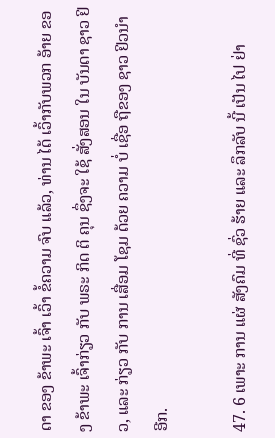ດາ ຂອງ ຂ້າພະ ເຈົ້າ ເວົ້າ ຂໍ້ຄວາມ ຈົບ ແລ້ວ, ທ່ານ ໄດ້ ເວົ້າກັບພວກ ອ້າຍ ຂອງ ຂ້າພະ ເຈົ້າກ່ຽວ ກັບ ພຣະ ກິດ ຕິ ຄຸນ ຊຶ່ງຈະ ໃຊ້ ສັ່ງສອນ ໃນ ບັນດາ ຊາວ ຢິວ, ແລະ ກ່ຽວ ກັບ ການ ເສື່ອມ ໂຊມ ດ້ວຍ ຄວາມ ບໍ່ ເຊື່ອ ຖືຂອງ ຊາວ ຢິວນໍາ ອີກ.

47. 6 ເພາະ ການ ແຜ່ ສັງຄົມ ທີ່ ຊົ່ວ ຮ້າຍ ແລະ ລຶກລັບ ນີ້ ເປັນ ໄປ ຢ່າ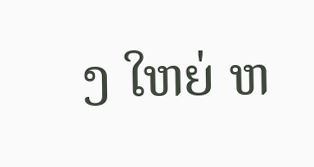ງ ໃຫຍ່ ຫ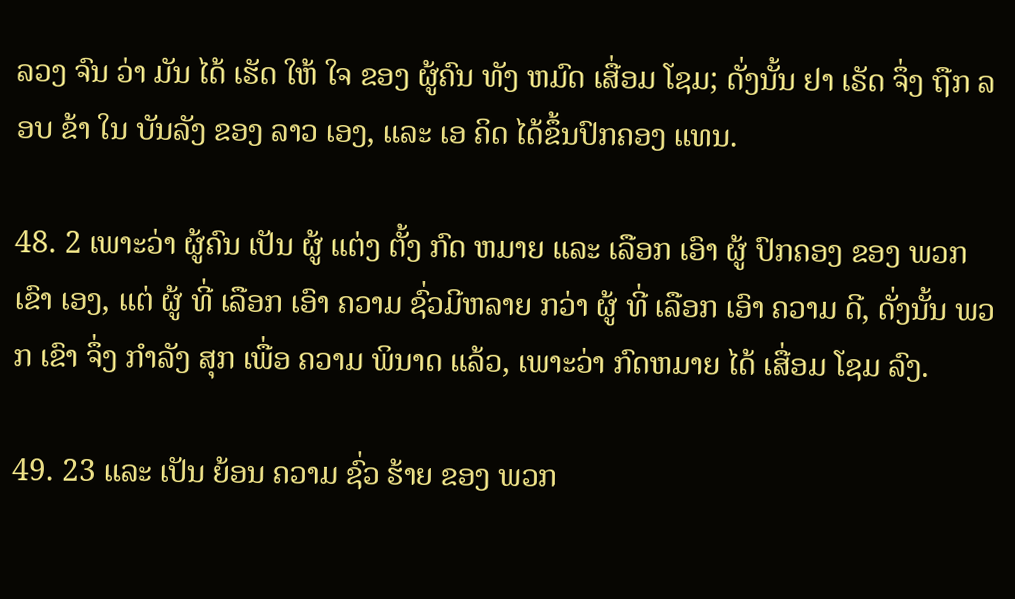ລວງ ຈົນ ວ່າ ມັນ ໄດ້ ເຮັດ ໃຫ້ ໃຈ ຂອງ ຜູ້ຄົນ ທັງ ຫມົດ ເສື່ອມ ໂຊມ; ດັ່ງນັ້ນ ຢາ ເຣັດ ຈຶ່ງ ຖືກ ລອບ ຂ້າ ໃນ ບັນລັງ ຂອງ ລາວ ເອງ, ແລະ ເອ ຄິດ ໄດ້ຂຶ້ນປົກຄອງ ແທນ.

48. 2 ເພາະວ່າ ຜູ້ຄົນ ເປັນ ຜູ້ ແຕ່ງ ຕັ້ງ ກົດ ຫມາຍ ແລະ ເລືອກ ເອົາ ຜູ້ ປົກຄອງ ຂອງ ພວກ ເຂົາ ເອງ, ແຕ່ ຜູ້ ທີ່ ເລືອກ ເອົາ ຄວາມ ຊົ່ວມີຫລາຍ ກວ່າ ຜູ້ ທີ່ ເລືອກ ເອົາ ຄວາມ ດີ, ດັ່ງນັ້ນ ພວກ ເຂົາ ຈຶ່ງ ກໍາລັງ ສຸກ ເພື່ອ ຄວາມ ພິນາດ ແລ້ວ, ເພາະວ່າ ກົດຫມາຍ ໄດ້ ເສື່ອມ ໂຊມ ລົງ.

49. 23 ແລະ ເປັນ ຍ້ອນ ຄວາມ ຊົ່ວ ຮ້າຍ ຂອງ ພວກ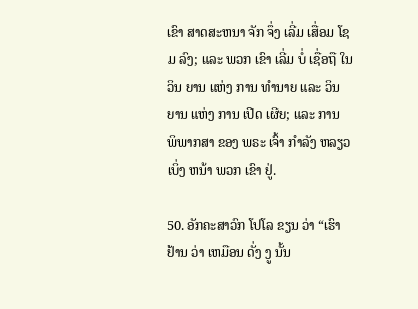ເຂົາ ສາດສະຫນາ ຈັກ ຈຶ່ງ ເລີ່ມ ເສື່ອມ ໂຊມ ລົງ; ແລະ ພວກ ເຂົາ ເລີ່ມ ບໍ່ ເຊື່ອຖື ໃນ ວິນ ຍານ ແຫ່ງ ການ ທໍານາຍ ແລະ ວິນ ຍານ ແຫ່ງ ການ ເປີດ ເຜີຍ; ແລະ ການ ພິພາກສາ ຂອງ ພຣະ ເຈົ້າ ກໍາລັງ ຫລຽວ ເບິ່ງ ຫນ້າ ພວກ ເຂົາ ຢູ່.

50. ອັກຄະສາວົກ ໂປໂລ ຂຽນ ວ່າ “ເຮົາ ຢ້ານ ວ່າ ເຫມືອນ ດັ່ງ ງູ ນັ້ນ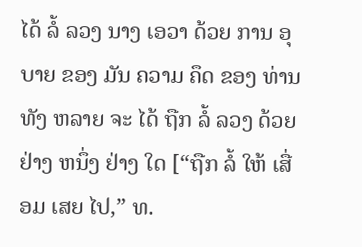ໄດ້ ລໍ້ ລວງ ນາງ ເອວາ ດ້ວຍ ການ ອຸບາຍ ຂອງ ມັນ ຄວາມ ຄຶດ ຂອງ ທ່ານ ທັງ ຫລາຍ ຈະ ໄດ້ ຖືກ ລໍ້ ລວງ ດ້ວຍ ຢ່າງ ຫນຶ່ງ ຢ່າງ ໃດ [“ຖືກ ລໍ້ ໃຫ້ ເສື່ອມ ເສຍ ໄປ,” ທ.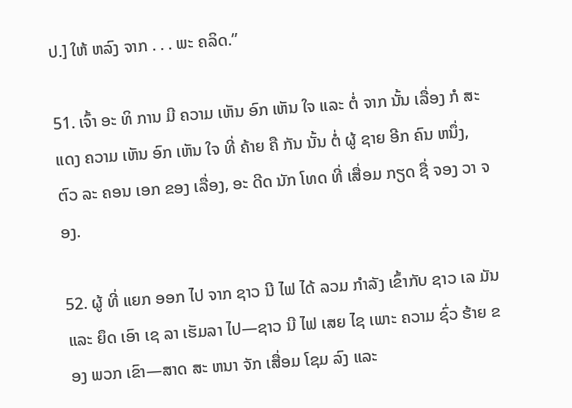ປ.] ໃຫ້ ຫລົງ ຈາກ . . . ພະ ຄລິດ.”

51. ເຈົ້າ ອະ ທິ ການ ມີ ຄວາມ ເຫັນ ອົກ ເຫັນ ໃຈ ແລະ ຕໍ່ ຈາກ ນັ້ນ ເລື່ອງ ກໍ ສະ ແດງ ຄວາມ ເຫັນ ອົກ ເຫັນ ໃຈ ທີ່ ຄ້າຍ ຄື ກັນ ນັ້ນ ຕໍ່ ຜູ້ ຊາຍ ອີກ ຄົນ ຫນຶ່ງ, ຕົວ ລະ ຄອນ ເອກ ຂອງ ເລື່ອງ, ອະ ດີດ ນັກ ໂທດ ທີ່ ເສື່ອມ ກຽດ ຊື່ ຈອງ ວາ ຈອງ.

52. ຜູ້ ທີ່ ແຍກ ອອກ ໄປ ຈາກ ຊາວ ນີ ໄຟ ໄດ້ ລວມ ກໍາລັງ ເຂົ້າກັບ ຊາວ ເລ ມັນ ແລະ ຍຶດ ເອົາ ເຊ ລາ ເຮັມລາ ໄປ—ຊາວ ນີ ໄຟ ເສຍ ໄຊ ເພາະ ຄວາມ ຊົ່ວ ຮ້າຍ ຂອງ ພວກ ເຂົາ—ສາດ ສະ ຫນາ ຈັກ ເສື່ອມ ໂຊມ ລົງ ແລະ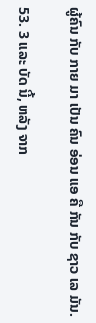ຜູ້ຄົນ ກັບ ກາຍ ມາ ເປັນ ຄົນ ອ່ອນ ແອ ຄື ກັນ ກັບ ຊາວ ເລ ມັນ.

53. 3 ແລະ ບັດ ນີ້, ຫລັງ ຈາກ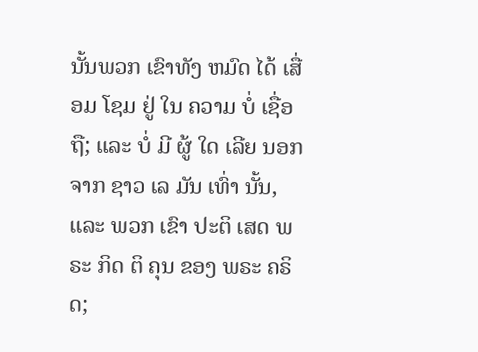ນັ້ນພວກ ເຂົາທັງ ຫມົດ ໄດ້ ເສື່ອມ ໂຊມ ຢູ່ ໃນ ຄວາມ ບໍ່ ເຊື່ອ ຖື; ແລະ ບໍ່ ມີ ຜູ້ ໃດ ເລີຍ ນອກ ຈາກ ຊາວ ເລ ມັນ ເທົ່າ ນັ້ນ, ແລະ ພວກ ເຂົາ ປະຕິ ເສດ ພຣະ ກິດ ຕິ ຄຸນ ຂອງ ພຣະ ຄຣິດ;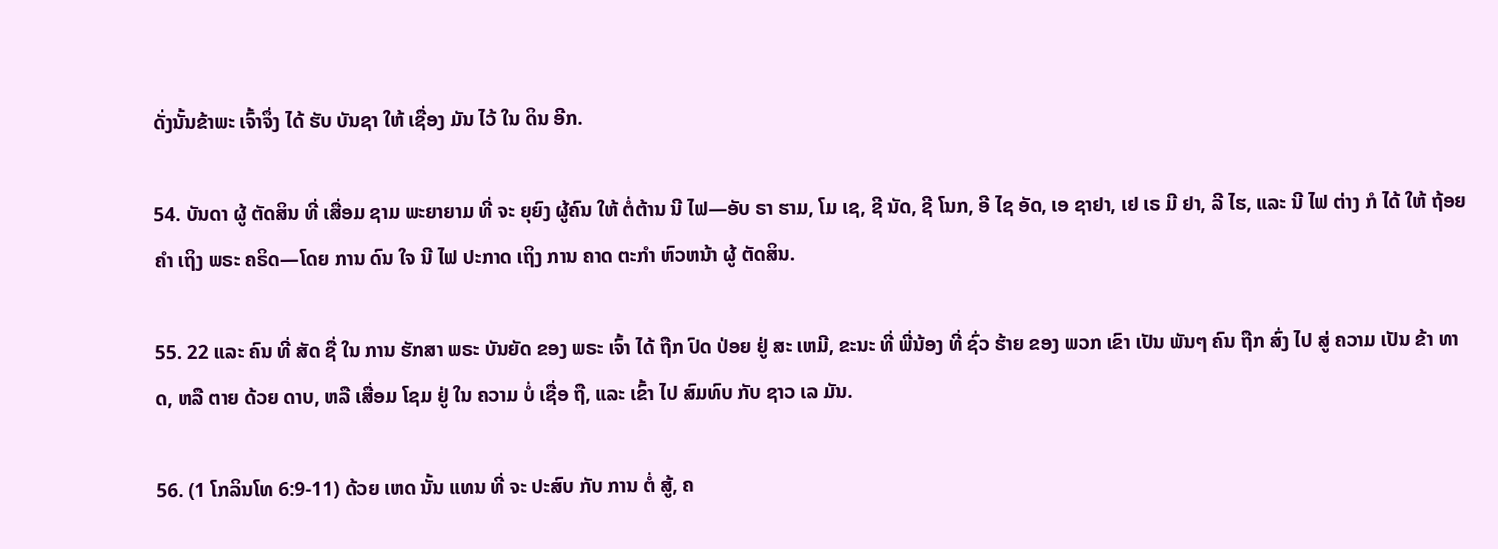ດັ່ງນັ້ນຂ້າພະ ເຈົ້າຈຶ່ງ ໄດ້ ຮັບ ບັນຊາ ໃຫ້ ເຊື່ອງ ມັນ ໄວ້ ໃນ ດິນ ອີກ.

54. ບັນດາ ຜູ້ ຕັດສິນ ທີ່ ເສື່ອມ ຊາມ ພະຍາຍາມ ທີ່ ຈະ ຍຸຍົງ ຜູ້ຄົນ ໃຫ້ ຕໍ່ຕ້ານ ນີ ໄຟ—ອັບ ຣາ ຮາມ, ໂມ ເຊ, ຊີ ນັດ, ຊີ ໂນກ, ອີ ໄຊ ອັດ, ເອ ຊາຢາ, ເຢ ເຣ ມີ ຢາ, ລີ ໄຮ, ແລະ ນີ ໄຟ ຕ່າງ ກໍ ໄດ້ ໃຫ້ ຖ້ອຍ ຄໍາ ເຖິງ ພຣະ ຄຣິດ—ໂດຍ ການ ດົນ ໃຈ ນີ ໄຟ ປະກາດ ເຖິງ ການ ຄາດ ຕະກໍາ ຫົວຫນ້າ ຜູ້ ຕັດສິນ.

55. 22 ແລະ ຄົນ ທີ່ ສັດ ຊື່ ໃນ ການ ຮັກສາ ພຣະ ບັນຍັດ ຂອງ ພຣະ ເຈົ້າ ໄດ້ ຖືກ ປົດ ປ່ອຍ ຢູ່ ສະ ເຫມີ, ຂະນະ ທີ່ ພີ່ນ້ອງ ທີ່ ຊົ່ວ ຮ້າຍ ຂອງ ພວກ ເຂົາ ເປັນ ພັນໆ ຄົນ ຖືກ ສົ່ງ ໄປ ສູ່ ຄວາມ ເປັນ ຂ້າ ທາດ, ຫລື ຕາຍ ດ້ວຍ ດາບ, ຫລື ເສື່ອມ ໂຊມ ຢູ່ ໃນ ຄວາມ ບໍ່ ເຊື່ອ ຖື, ແລະ ເຂົ້າ ໄປ ສົມທົບ ກັບ ຊາວ ເລ ມັນ.

56. (1 ໂກລິນໂທ 6:9-11) ດ້ວຍ ເຫດ ນັ້ນ ແທນ ທີ່ ຈະ ປະສົບ ກັບ ການ ຕໍ່ ສູ້, ຄ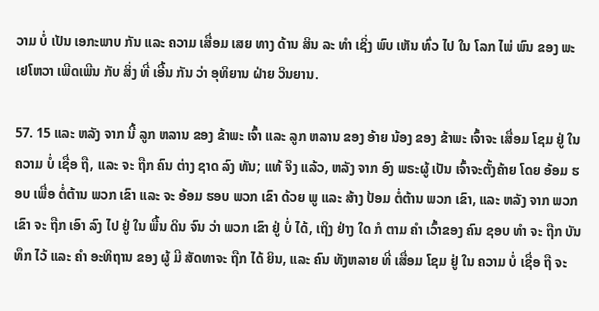ວາມ ບໍ່ ເປັນ ເອກະພາບ ກັນ ແລະ ຄວາມ ເສື່ອມ ເສຍ ທາງ ດ້ານ ສິນ ລະ ທໍາ ເຊິ່ງ ພົບ ເຫັນ ທົ່ວ ໄປ ໃນ ໂລກ ໄພ່ ພົນ ຂອງ ພະ ເຢໂຫວາ ເພີດເພີນ ກັບ ສິ່ງ ທີ່ ເອີ້ນ ກັນ ວ່າ ອຸທິຍານ ຝ່າຍ ວິນຍານ.

57. 15 ແລະ ຫລັງ ຈາກ ນີ້ ລູກ ຫລານ ຂອງ ຂ້າພະ ເຈົ້າ ແລະ ລູກ ຫລານ ຂອງ ອ້າຍ ນ້ອງ ຂອງ ຂ້າພະ ເຈົ້າຈະ ເສື່ອມ ໂຊມ ຢູ່ ໃນ ຄວາມ ບໍ່ ເຊື່ອ ຖື, ແລະ ຈະ ຖືກ ຄົນ ຕ່າງ ຊາດ ລົງ ທັນ; ແທ້ ຈິງ ແລ້ວ, ຫລັງ ຈາກ ອົງ ພຣະຜູ້ ເປັນ ເຈົ້າຈະຕັ້ງຄ້າຍ ໂດຍ ອ້ອມ ຮອບ ເພື່ອ ຕໍ່ຕ້ານ ພວກ ເຂົາ ແລະ ຈະ ອ້ອມ ຮອບ ພວກ ເຂົາ ດ້ວຍ ພູ ແລະ ສ້າງ ປ້ອມ ຕໍ່ຕ້ານ ພວກ ເຂົາ, ແລະ ຫລັງ ຈາກ ພວກ ເຂົາ ຈະ ຖືກ ເອົາ ລົງ ໄປ ຢູ່ ໃນ ພື້ນ ດິນ ຈົນ ວ່າ ພວກ ເຂົາ ຢູ່ ບໍ່ ໄດ້, ເຖິງ ຢ່າງ ໃດ ກໍ ຕາມ ຄໍາ ເວົ້າຂອງ ຄົນ ຊອບ ທໍາ ຈະ ຖືກ ບັນທຶກ ໄວ້ ແລະ ຄໍາ ອະທິຖານ ຂອງ ຜູ້ ມີ ສັດທາຈະ ຖືກ ໄດ້ ຍິນ, ແລະ ຄົນ ທັງຫລາຍ ທີ່ ເສື່ອມ ໂຊມ ຢູ່ ໃນ ຄວາມ ບໍ່ ເຊື່ອ ຖື ຈະ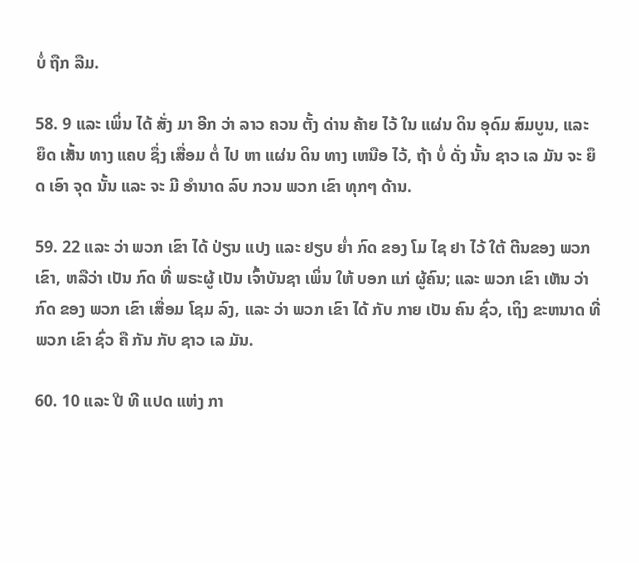ບໍ່ ຖືກ ລືມ.

58. 9 ແລະ ເພິ່ນ ໄດ້ ສັ່ງ ມາ ອີກ ວ່າ ລາວ ຄວນ ຕັ້ງ ດ່ານ ຄ້າຍ ໄວ້ ໃນ ແຜ່ນ ດິນ ອຸດົມ ສົມບູນ, ແລະ ຍຶດ ເສັ້ນ ທາງ ແຄບ ຊຶ່ງ ເສື່ອມ ຕໍ່ ໄປ ຫາ ແຜ່ນ ດິນ ທາງ ເຫນືອ ໄວ້, ຖ້າ ບໍ່ ດັ່ງ ນັ້ນ ຊາວ ເລ ມັນ ຈະ ຍຶດ ເອົາ ຈຸດ ນັ້ນ ແລະ ຈະ ມີ ອໍານາດ ລົບ ກວນ ພວກ ເຂົາ ທຸກໆ ດ້ານ.

59. 22 ແລະ ວ່າ ພວກ ເຂົາ ໄດ້ ປ່ຽນ ແປງ ແລະ ຢຽບ ຍ່ຳ ກົດ ຂອງ ໂມ ໄຊ ຢາ ໄວ້ ໃຕ້ ຕີນຂອງ ພວກ ເຂົາ, ຫລືວ່າ ເປັນ ກົດ ທີ່ ພຣະຜູ້ ເປັນ ເຈົ້າບັນຊາ ເພິ່ນ ໃຫ້ ບອກ ແກ່ ຜູ້ຄົນ; ແລະ ພວກ ເຂົາ ເຫັນ ວ່າ ກົດ ຂອງ ພວກ ເຂົາ ເສື່ອມ ໂຊມ ລົງ, ແລະ ວ່າ ພວກ ເຂົາ ໄດ້ ກັບ ກາຍ ເປັນ ຄົນ ຊົ່ວ, ເຖິງ ຂະຫນາດ ທີ່ ພວກ ເຂົາ ຊົ່ວ ຄື ກັນ ກັບ ຊາວ ເລ ມັນ.

60. 10 ແລະ ປີ ທີ ແປດ ແຫ່ງ ກາ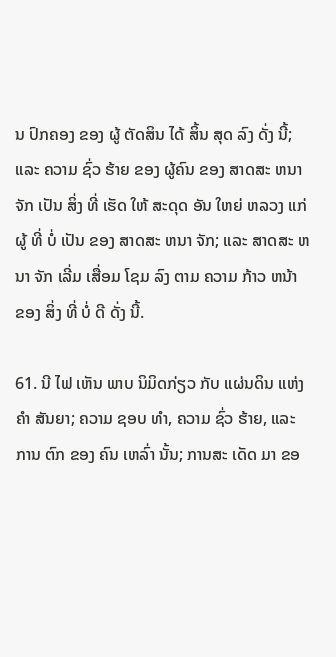ນ ປົກຄອງ ຂອງ ຜູ້ ຕັດສິນ ໄດ້ ສິ້ນ ສຸດ ລົງ ດັ່ງ ນີ້; ແລະ ຄວາມ ຊົ່ວ ຮ້າຍ ຂອງ ຜູ້ຄົນ ຂອງ ສາດສະ ຫນາ ຈັກ ເປັນ ສິ່ງ ທີ່ ເຮັດ ໃຫ້ ສະດຸດ ອັນ ໃຫຍ່ ຫລວງ ແກ່ ຜູ້ ທີ່ ບໍ່ ເປັນ ຂອງ ສາດສະ ຫນາ ຈັກ; ແລະ ສາດສະ ຫນາ ຈັກ ເລີ່ມ ເສື່ອມ ໂຊມ ລົງ ຕາມ ຄວາມ ກ້າວ ຫນ້າ ຂອງ ສິ່ງ ທີ່ ບໍ່ ດີ ດັ່ງ ນີ້.

61. ນີ ໄຟ ເຫັນ ພາບ ນິມິດກ່ຽວ ກັບ ແຜ່ນດິນ ແຫ່ງ ຄໍາ ສັນຍາ; ຄວາມ ຊອບ ທໍາ, ຄວາມ ຊົ່ວ ຮ້າຍ, ແລະ ການ ຕົກ ຂອງ ຄົນ ເຫລົ່າ ນັ້ນ; ການສະ ເດັດ ມາ ຂອ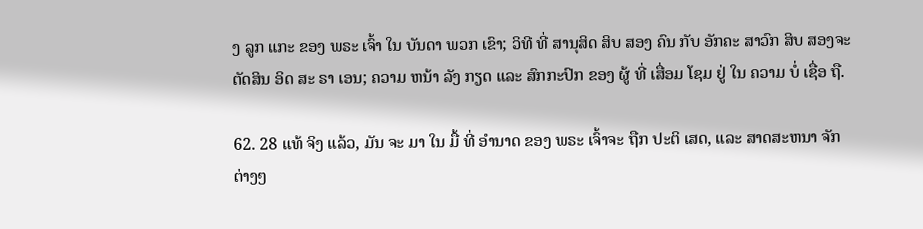ງ ລູກ ແກະ ຂອງ ພຣະ ເຈົ້າ ໃນ ບັນດາ ພວກ ເຂົາ; ວິທີ ທີ່ ສານຸສິດ ສິບ ສອງ ຄົນ ກັບ ອັກຄະ ສາວົກ ສິບ ສອງຈະ ຕັດສິນ ອິດ ສະ ຣາ ເອນ; ຄວາມ ຫນ້າ ລັງ ກຽດ ແລະ ສົກກະປົກ ຂອງ ຜູ້ ທີ່ ເສື່ອມ ໂຊມ ຢູ່ ໃນ ຄວາມ ບໍ່ ເຊື່ອ ຖື.

62. 28 ແທ້ ຈິງ ແລ້ວ, ມັນ ຈະ ມາ ໃນ ມື້ ທີ່ ອໍານາດ ຂອງ ພຣະ ເຈົ້າຈະ ຖືກ ປະຕິ ເສດ, ແລະ ສາດສະຫນາ ຈັກ ຕ່າງໆ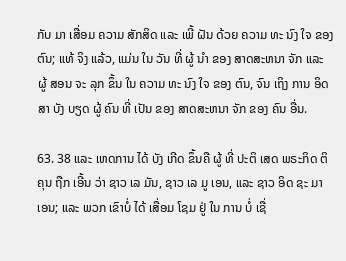ກັບ ມາ ເສື່ອມ ຄວາມ ສັກສິດ ແລະ ເພີ້ ຝັນ ດ້ວຍ ຄວາມ ທະ ນົງ ໃຈ ຂອງ ຕົນ; ແທ້ ຈິງ ແລ້ວ, ແມ່ນ ໃນ ວັນ ທີ່ ຜູ້ ນໍາ ຂອງ ສາດສະຫນາ ຈັກ ແລະ ຜູ້ ສອນ ຈະ ລຸກ ຂຶ້ນ ໃນ ຄວາມ ທະ ນົງ ໃຈ ຂອງ ຕົນ, ຈົນ ເຖິງ ການ ອິດສາ ບັງ ບຽດ ຜູ້ ຄົນ ທີ່ ເປັນ ຂອງ ສາດສະຫນາ ຈັກ ຂອງ ຄົນ ອື່ນ.

63. 38 ແລະ ເຫດການ ໄດ້ ບັງ ເກີດ ຂຶ້ນຄື ຜູ້ ທີ່ ປະຕິ ເສດ ພຣະກິດ ຕິ ຄຸນ ຖືກ ເອີ້ນ ວ່າ ຊາວ ເລ ມັນ, ຊາວ ເລ ມູ ເອນ, ແລະ ຊາວ ອິດ ຊະ ມາ ເອນ; ແລະ ພວກ ເຂົາບໍ່ ໄດ້ ເສື່ອມ ໂຊມ ຢູ່ ໃນ ການ ບໍ່ ເຊື່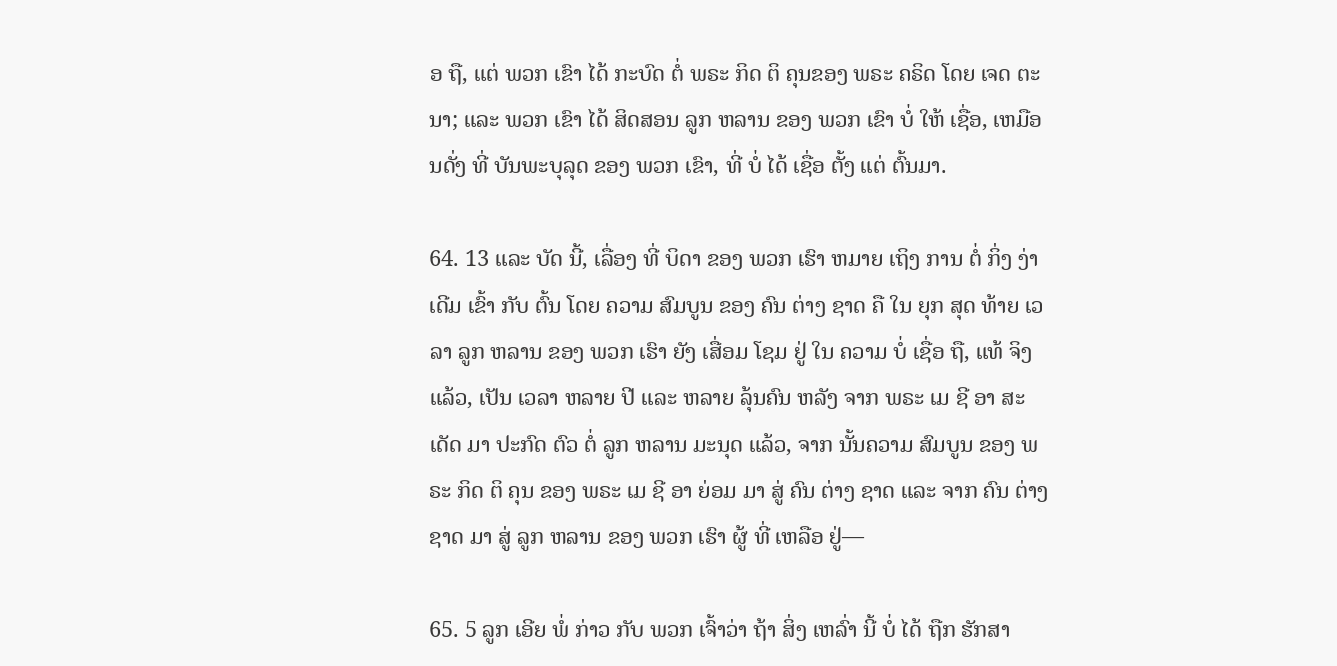ອ ຖື, ແຕ່ ພວກ ເຂົາ ໄດ້ ກະບົດ ຕໍ່ ພຣະ ກິດ ຕິ ຄຸນຂອງ ພຣະ ຄຣິດ ໂດຍ ເຈດ ຕະນາ; ແລະ ພວກ ເຂົາ ໄດ້ ສິດສອນ ລູກ ຫລານ ຂອງ ພວກ ເຂົາ ບໍ່ ໃຫ້ ເຊື່ອ, ເຫມືອນດັ່ງ ທີ່ ບັນພະບຸລຸດ ຂອງ ພວກ ເຂົາ, ທີ່ ບໍ່ ໄດ້ ເຊື່ອ ຕັ້ງ ແຕ່ ຕົ້ນມາ.

64. 13 ແລະ ບັດ ນີ້, ເລື່ອງ ທີ່ ບິດາ ຂອງ ພວກ ເຮົາ ຫມາຍ ເຖິງ ການ ຕໍ່ ກິ່ງ ງ່າ ເດີມ ເຂົ້າ ກັບ ຕົ້ນ ໂດຍ ຄວາມ ສົມບູນ ຂອງ ຄົນ ຕ່າງ ຊາດ ຄື ໃນ ຍຸກ ສຸດ ທ້າຍ ເວລາ ລູກ ຫລານ ຂອງ ພວກ ເຮົາ ຍັງ ເສື່ອມ ໂຊມ ຢູ່ ໃນ ຄວາມ ບໍ່ ເຊື່ອ ຖື, ແທ້ ຈິງ ແລ້ວ, ເປັນ ເວລາ ຫລາຍ ປີ ແລະ ຫລາຍ ລຸ້ນຄົນ ຫລັງ ຈາກ ພຣະ ເມ ຊີ ອາ ສະ ເດັດ ມາ ປະກົດ ຕົວ ຕໍ່ ລູກ ຫລານ ມະນຸດ ແລ້ວ, ຈາກ ນັ້ນຄວາມ ສົມບູນ ຂອງ ພຣະ ກິດ ຕິ ຄຸນ ຂອງ ພຣະ ເມ ຊີ ອາ ຍ່ອມ ມາ ສູ່ ຄົນ ຕ່າງ ຊາດ ແລະ ຈາກ ຄົນ ຕ່າງ ຊາດ ມາ ສູ່ ລູກ ຫລານ ຂອງ ພວກ ເຮົາ ຜູ້ ທີ່ ເຫລືອ ຢູ່—

65. 5 ລູກ ເອີຍ ພໍ່ ກ່າວ ກັບ ພວກ ເຈົ້າວ່າ ຖ້າ ສິ່ງ ເຫລົ່າ ນີ້ ບໍ່ ໄດ້ ຖືກ ຮັກສາ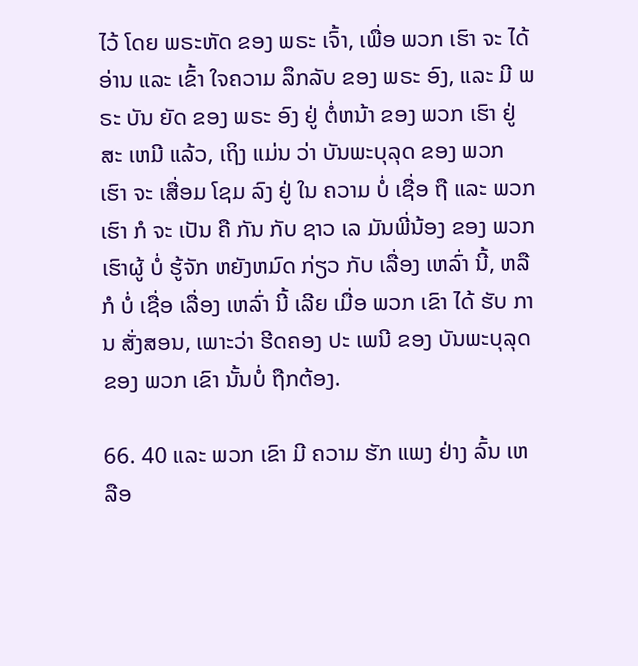ໄວ້ ໂດຍ ພຣະຫັດ ຂອງ ພຣະ ເຈົ້າ, ເພື່ອ ພວກ ເຮົາ ຈະ ໄດ້ ອ່ານ ແລະ ເຂົ້າ ໃຈຄວາມ ລຶກລັບ ຂອງ ພຣະ ອົງ, ແລະ ມີ ພຣະ ບັນ ຍັດ ຂອງ ພຣະ ອົງ ຢູ່ ຕໍ່ຫນ້າ ຂອງ ພວກ ເຮົາ ຢູ່ ສະ ເຫມີ ແລ້ວ, ເຖິງ ແມ່ນ ວ່າ ບັນພະບຸລຸດ ຂອງ ພວກ ເຮົາ ຈະ ເສື່ອມ ໂຊມ ລົງ ຢູ່ ໃນ ຄວາມ ບໍ່ ເຊື່ອ ຖື ແລະ ພວກ ເຮົາ ກໍ ຈະ ເປັນ ຄື ກັນ ກັບ ຊາວ ເລ ມັນພີ່ນ້ອງ ຂອງ ພວກ ເຮົາຜູ້ ບໍ່ ຮູ້ຈັກ ຫຍັງຫມົດ ກ່ຽວ ກັບ ເລື່ອງ ເຫລົ່າ ນີ້, ຫລື ກໍ ບໍ່ ເຊື່ອ ເລື່ອງ ເຫລົ່າ ນີ້ ເລີຍ ເມື່ອ ພວກ ເຂົາ ໄດ້ ຮັບ ການ ສັ່ງສອນ, ເພາະວ່າ ຮີດຄອງ ປະ ເພນີ ຂອງ ບັນພະບຸລຸດ ຂອງ ພວກ ເຂົາ ນັ້ນບໍ່ ຖືກຕ້ອງ.

66. 40 ແລະ ພວກ ເຂົາ ມີ ຄວາມ ຮັກ ແພງ ຢ່າງ ລົ້ນ ເຫລືອ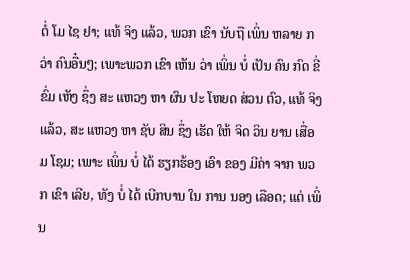ຕໍ່ ໂມ ໄຊ ຢາ; ແທ້ ຈິງ ແລ້ວ, ພວກ ເຂົາ ນັບຖື ເພິ່ນ ຫລາຍ ກວ່າ ຄົນອື໋ນໆ; ເພາະພວກ ເຂົາ ເຫັນ ວ່າ ເພິ່ນ ບໍ່ ເປັນ ຄົນ ກົດ ຂີ່ ຂົ່ມ ເຫັງ ຊຶ່ງ ສະ ແຫວງ ຫາ ຜົນ ປະ ໂຫຍດ ສ່ວນ ຕົວ, ແທ້ ຈິງ ແລ້ວ, ສະ ແຫວງ ຫາ ຊັບ ສິນ ຊຶ່ງ ເຮັດ ໃຫ້ ຈິດ ວິນ ຍານ ເສື່ອມ ໂຊມ; ເພາະ ເພິ່ນ ບໍ່ ໄດ້ ຮຽກຮ້ອງ ເອົາ ຂອງ ມີຄ່າ ຈາກ ພວກ ເຂົາ ເລີຍ, ທັງ ບໍ່ ໄດ້ ເບີກບານ ໃນ ການ ນອງ ເລືອດ; ແຕ່ ເພິ່ນ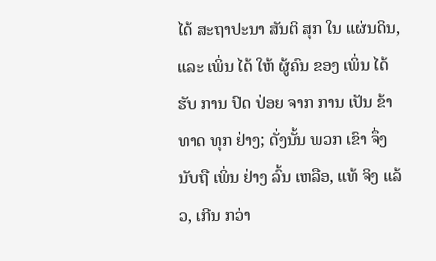ໄດ້ ສະຖາປະນາ ສັນຕິ ສຸກ ໃນ ແຜ່ນດິນ, ແລະ ເພິ່ນ ໄດ້ ໃຫ້ ຜູ້ຄົນ ຂອງ ເພິ່ນ ໄດ້ ຮັບ ການ ປົດ ປ່ອຍ ຈາກ ການ ເປັນ ຂ້າ ທາດ ທຸກ ຢ່າງ; ດັ່ງນັ້ນ ພວກ ເຂົາ ຈຶ່ງ ນັບຖື ເພິ່ນ ຢ່າງ ລົ້ນ ເຫລືອ, ແທ້ ຈິງ ແລ້ວ, ເກີນ ກວ່າ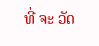ທີ່ ຈະ ວັດ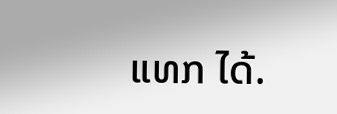ແທກ ໄດ້.